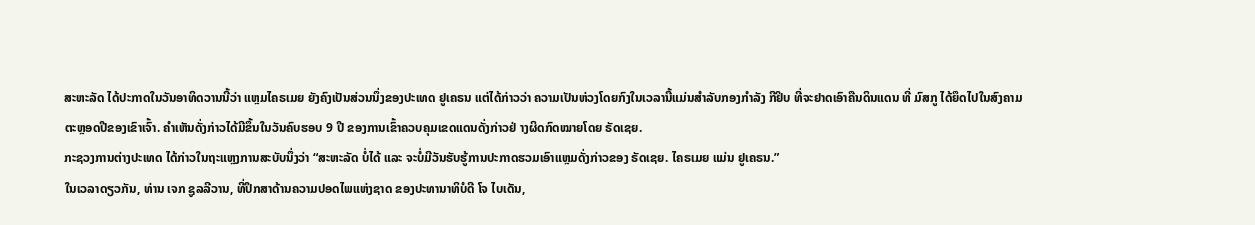ສະຫະລັດ ໄດ້ປະກາດໃນວັນອາທິດວານນີ້ວ່າ ແຫຼມໄຄຣເມຍ ຍັງຄົງເປັນສ່ວນນຶ່ງຂອງປະເທດ ຢູເຄຣນ ແຕ່ໄດ້ກ່າວວ່າ ຄວາມເປັນຫ່ວງໂດຍກົງໃນເວລານີ້ແມ່ນສຳລັບກອງກຳລັງ ກີຢິບ ທີ່ຈະຢາດເອົາຄືນດິນແດນ ທີ່ ມົສກູ ໄດ້ຍຶດໄປໃນສົງຄາມຕະຫຼອດປີຂອງເຂົາເຈົ້າ. ຄຳເຫັນດັ່ງກ່າວໄດ້ມີຂຶ້ນໃນວັນຄົບຮອບ 9 ປີ ຂອງການເຂົ້າຄວບຄຸມເຂດແດນດັ່ງກ່າວຢ່ າງຜິດກົດໝາຍໂດຍ ຣັດເຊຍ.
ກະຊວງການຕ່າງປະເທດ ໄດ້ກ່າວໃນຖະແຫຼງການສະບັບນຶ່ງວ່າ “ສະຫະລັດ ບໍ່ໄດ້ ແລະ ຈະບໍ່ມີວັນຮັບຮູ້ການປະກາດຮວມເອົາແຫຼມດັ່ງກ່າວຂອງ ຣັດເຊຍ. ໄຄຣເມຍ ແມ່ນ ຢູເຄຣນ.”
ໃນເວລາດຽວກັນ, ທ່ານ ເຈກ ຊູລລີວານ, ທີ່ປຶກສາດ້ານຄວາມປອດໄພແຫ່ງຊາດ ຂອງປະທານາທິບໍດີ ໂຈ ໄບເດັນ,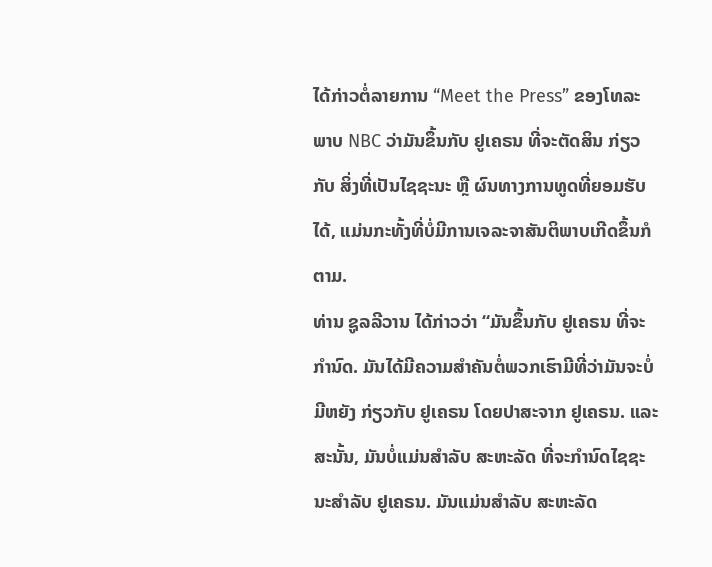ໄດ້ກ່າວຕໍ່ລາຍການ “Meet the Press” ຂອງໂທລະພາບ NBC ວ່າມັນຂຶ້ນກັບ ຢູເຄຣນ ທີ່ຈະຕັດສິນ ກ່ຽວກັບ ສິ່ງທີ່ເປັນໄຊຊະນະ ຫຼື ຜົນທາງການທູດທີ່ຍອມຮັບໄດ້, ແມ່ນກະທັ້ງທີ່ບໍ່ມີການເຈລະຈາສັນຕິພາບເກີດຂຶ້ນກໍຕາມ.
ທ່ານ ຊູລລີວານ ໄດ້ກ່າວວ່າ “ມັນຂຶ້ນກັບ ຢູເຄຣນ ທີ່ຈະກຳນົດ. ມັນໄດ້ມີຄວາມສຳຄັນຕໍ່ພວກເຮົາມີທີ່ວ່າມັນຈະບໍ່ມີຫຍັງ ກ່ຽວກັບ ຢູເຄຣນ ໂດຍປາສະຈາກ ຢູເຄຣນ. ແລະ ສະນັ້ນ, ມັນບໍ່ແມ່ນສຳລັບ ສະຫະລັດ ທີ່ຈະກຳນົດໄຊຊະນະສຳລັບ ຢູເຄຣນ. ມັນແມ່ນສຳລັບ ສະຫະລັດ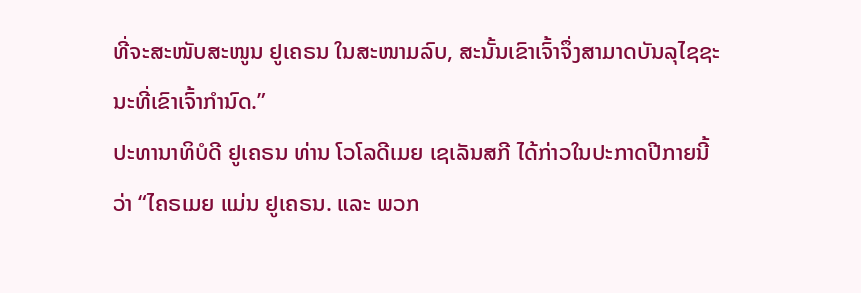ທີ່ຈະສະໜັບສະໜູນ ຢູເຄຣນ ໃນສະໜາມລົບ, ສະນັ້ນເຂົາເຈົ້າຈຶ່ງສາມາດບັນລຸໄຊຊະນະທີ່ເຂົາເຈົ້າກຳນົດ.”
ປະທານາທິບໍດີ ຢູເຄຣນ ທ່ານ ໂວໂລດີເມຍ ເຊເລັນສກີ ໄດ້ກ່າວໃນປະກາດປີກາຍນີ້ວ່າ “ໄຄຣເມຍ ແມ່ນ ຢູເຄຣນ. ແລະ ພວກ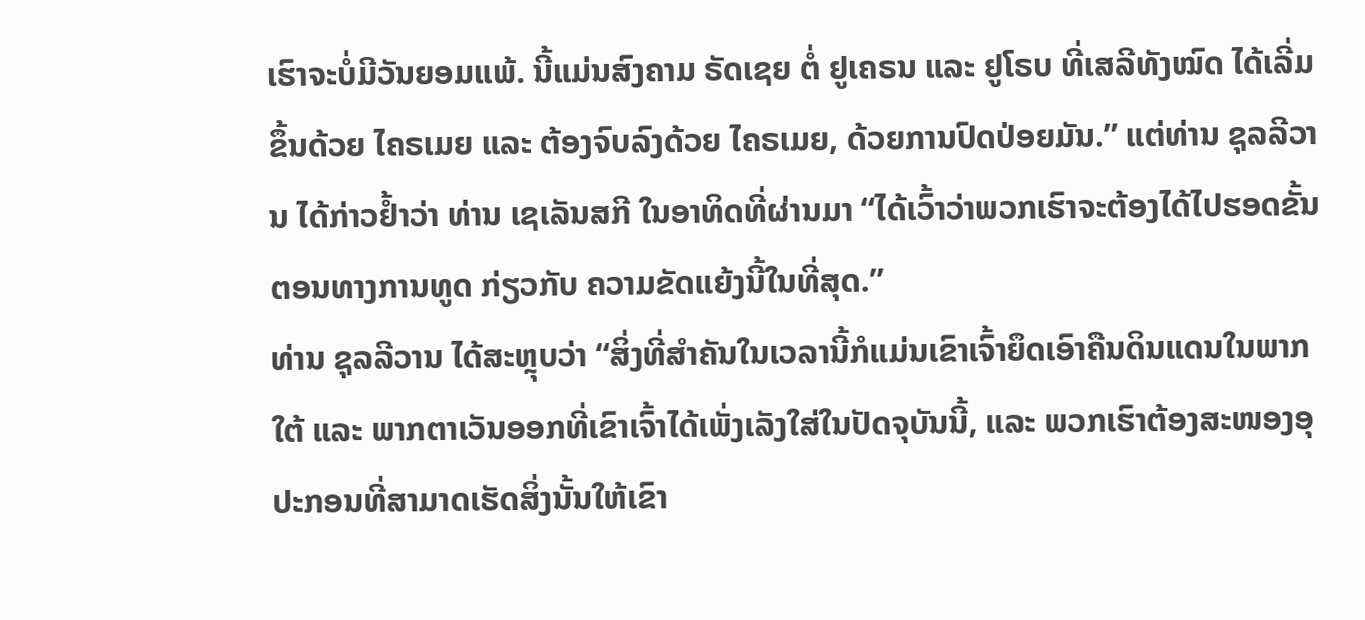ເຮົາຈະບໍ່ມີວັນຍອມແພ້. ນີ້ແມ່ນສົງຄາມ ຣັດເຊຍ ຕໍ່ ຢູເຄຣນ ແລະ ຢູໂຣບ ທີ່ເສລີທັງໝົດ ໄດ້ເລີ່ມຂຶ້ນດ້ວຍ ໄຄຣເມຍ ແລະ ຕ້ອງຈົບລົງດ້ວຍ ໄຄຣເມຍ, ດ້ວຍການປົດປ່ອຍມັນ.” ແຕ່ທ່ານ ຊຸລລີວານ ໄດ້ກ່າວຢ້ຳວ່າ ທ່ານ ເຊເລັນສກີ ໃນອາທິດທີ່ຜ່ານມາ “ໄດ້ເວົ້າວ່າພວກເຮົາຈະຕ້ອງໄດ້ໄປຮອດຂັ້ນຕອນທາງການທູດ ກ່ຽວກັບ ຄວາມຂັດແຍ້ງນີ້ໃນທີ່ສຸດ.”
ທ່ານ ຊຸລລີວານ ໄດ້ສະຫຼຸບວ່າ “ສິ່ງທີ່ສຳຄັນໃນເວລານີ້ກໍແມ່ນເຂົາເຈົ້າຍຶດເອົາຄືນດິນແດນໃນພາກໃຕ້ ແລະ ພາກຕາເວັນອອກທີ່ເຂົາເຈົ້າໄດ້ເພັ່ງເລັງໃສ່ໃນປັດຈຸບັນນີ້, ແລະ ພວກເຮົາຕ້ອງສະໜອງອຸປະກອນທີ່ສາມາດເຮັດສິ່ງນັ້ນໃຫ້ເຂົາ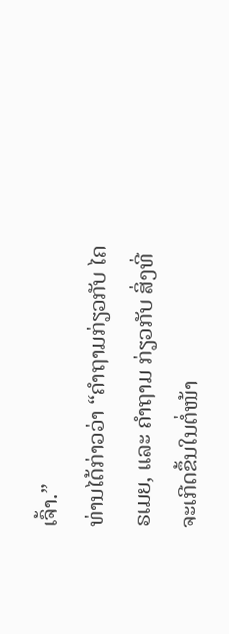ເຈົ້າ.”
ທ່ານໄດ້ກ່າວວ່າ “ຄຳຖາມກ່ຽວກັບ ໄຄຣເມຍ, ແລະ ຄຳຖາມ ກ່ຽວກັບ ສິ່ງທີ່ຈະເກີດຂຶ້ນໃນຕໍ່ໜ້າ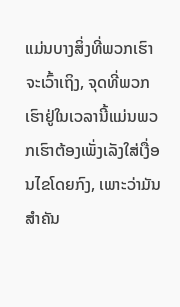ແມ່ນບາງສິ່ງທີ່ພວກເຮົາຈະເວົ້າເຖິງ, ຈຸດທີ່ພວກເຮົາຢູ່ໃນເວລານີ້ແມ່ນພວກເຮົາຕ້ອງເພັ່ງເລັງໃສ່ເງື່ອນໄຂໂດຍກົງ, ເພາະວ່າມັນສຳຄັນ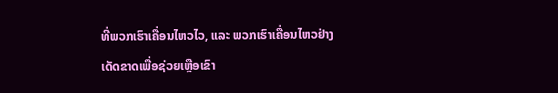ທີ່ພວກເຮົາເຄື່ອນໄຫວໄວ, ແລະ ພວກເຮົາເຄື່ອນໄຫວຢ່າງເດັດຂາດເພື່ອຊ່ວຍເຫຼືອເຂົາ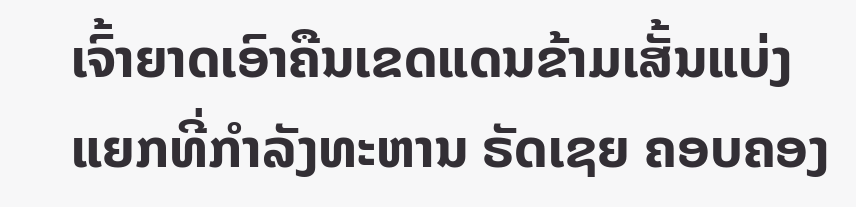ເຈົ້າຍາດເອົາຄືນເຂດແດນຂ້າມເສັ້ນແບ່ງແຍກທີ່ກຳລັງທະຫານ ຣັດເຊຍ ຄອບຄອງ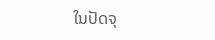ໃນປັດຈຸ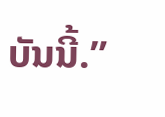ບັນນີ້.”